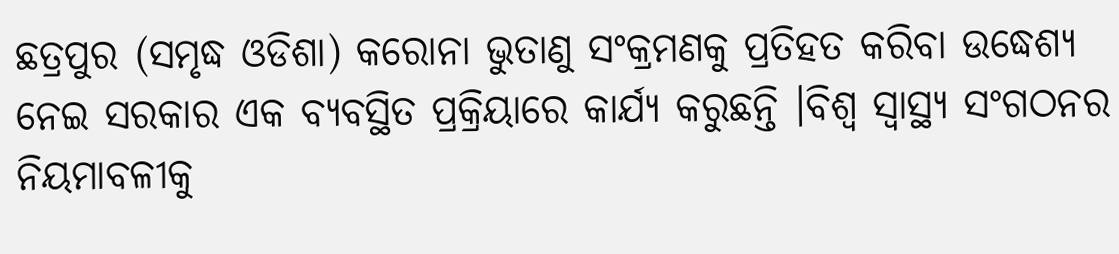ଛତ୍ରପୁର (ସମୃଦ୍ଧ ଓଡିଶା) କରୋନା ଭୁତାଣୁ ସଂକ୍ରମଣକୁ ପ୍ରତିହତ କରିବା ଉଦ୍ଧେଶ୍ୟ ନେଇ ସରକାର ଏକ ବ୍ୟବସ୍ଥିତ ପ୍ରକ୍ରିୟାରେ କାର୍ଯ୍ୟ କରୁଛନ୍ତି ।ବିଶ୍ଵ ସ୍ଵାସ୍ଥ୍ୟ ସଂଗଠନର ନିୟମାବଳୀକୁ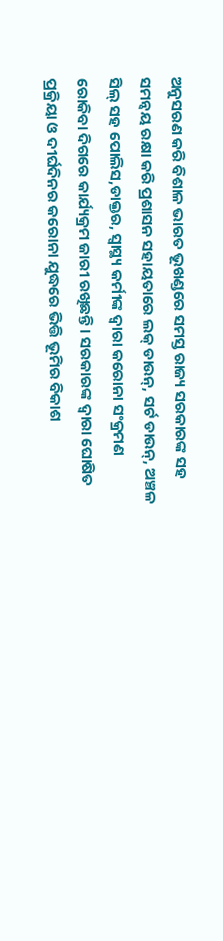ଅନୁସରଣ କରି ବିଶାଳ ଭାରତ ଭୂଖଣ୍ଡରେ ସମସ୍ତ ରାଜ୍ୟ ସରକାରଙ୍କ ସହ ସମନ୍ଵୟ ରକ୍ଷା କରି ପ୍ରଶାସନ ସହାୟତାରେ ଲକ୍ ଡାଉନ୍, ସର୍ଟ ଡାଉନ୍, ଅଞ୍ଚଳ ସିଲ୍ ସହ ପୋଲିସ,ଡାକ୍ତର, ସ୍ବାସ୍ଥ୍ୟ କର୍ମୀଙ୍କ ଦ୍ଵାରା କରୋନା ସଂକ୍ରମଣ ରୋକିବା ଦିଗରେ କାର୍ଯ୍ୟକ୍ରମ ଜାରୀ ରଖିଛନ୍ତି । ସରକାରଙ୍କ ଦ୍ଵାରା ଘୋଷିତ ପ୍ରକ୍ରିୟା ଓ ଦୀର୍ଘଦିନର କରୋନା ଯୁଦ୍ଧରେ ଭିତ୍ତି ଭୂମିର ବିକାଶ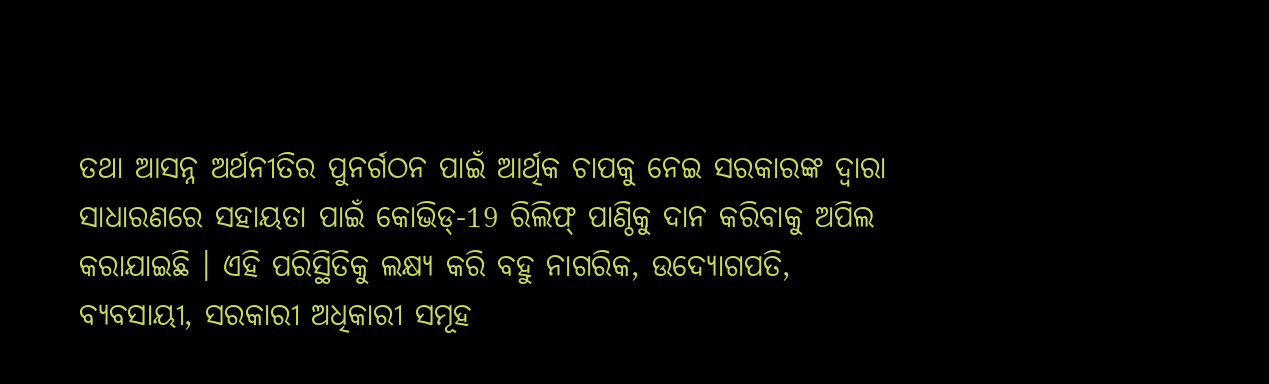ତଥା ଆସନ୍ନ ଅର୍ଥନୀତିର ପୁନର୍ଗଠନ ପାଇଁ ଆର୍ଥିକ ଚାପକୁ ନେଇ ସରକାରଙ୍କ ଦ୍ଵାରା ସାଧାରଣରେ ସହାୟତା ପାଇଁ କୋଭିଡ୍-19 ରିଲିଫ୍ ପାଣ୍ଠିକୁ ଦାନ କରିବାକୁ ଅପିଲ କରାଯାଇଛି । ଏହି ପରିସ୍ଥିତିକୁ ଲକ୍ଷ୍ୟ କରି ବହୁ ନାଗରିକ, ଉଦ୍ୟୋଗପତି, ବ୍ୟବସାୟୀ, ସରକାରୀ ଅଧିକାରୀ ସମୂହ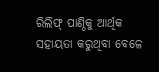ରିଲିଫ୍ ପାଣ୍ଠିକୁ ଆର୍ଥିକ ସହାୟତା କରୁଥିବା ବେଳେ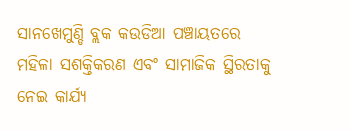ସାନଖେମୁଣ୍ଡି ବ୍ଲକ କଉଡିଆ ପଞ୍ଚାୟତରେ ମହିଳା ସଶକ୍ତିକରଣ ଏବଂ ସାମାଜିକ ସ୍ଥିରତାକୁ ନେଇ କାର୍ଯ୍ୟ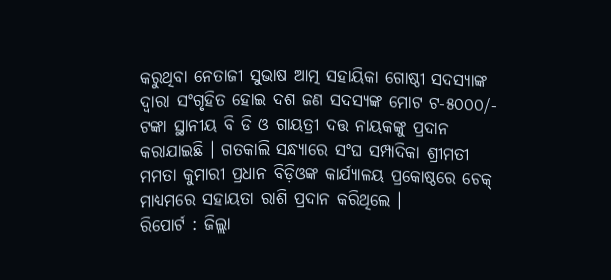କରୁଥିବା ନେତାଜୀ ସୁଭାଷ ଆତ୍ମ ସହାୟିକା ଗୋଷ୍ଠୀ ସଦସ୍ୟାଙ୍କ ଦ୍ଵାରା ସଂଗୃହିତ ହୋଇ ଦଶ ଜଣ ସଦସ୍ୟଙ୍କ ମୋଟ ଟ-୫୦୦୦/- ଟଙ୍କା ସ୍ଥାନୀୟ ବି ଡି ଓ ଗାୟତ୍ରୀ ଦତ୍ତ ନାୟକଙ୍କୁ ପ୍ରଦାନ କରାଯାଇଛି । ଗତକାଲି ସନ୍ଧ୍ୟାରେ ସଂଘ ସମ୍ପାଦିକା ଶ୍ରୀମତୀ ମମତା କୁମାରୀ ପ୍ରଧାନ ବିଡ଼ିଓଙ୍କ କାର୍ଯ୍ୟାଳୟ ପ୍ରକୋଷ୍ଠରେ ଚେକ୍ ମାଧ୍ୟମରେ ସହାୟତା ରାଶି ପ୍ରଦାନ କରିଥିଲେ ।
ରିପୋର୍ଟ : ଜିଲ୍ଲା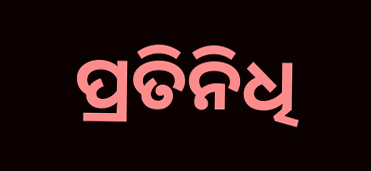ପ୍ରତିନିଧି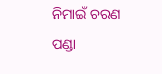ନିମାଇଁ ଚରଣ ପଣ୍ଡା